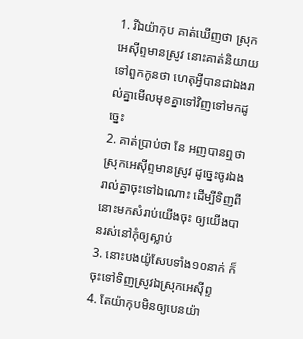1. រីឯយ៉ាកុប គាត់ឃើញថា ស្រុកអេស៊ីព្ទមានស្រូវ នោះគាត់និយាយទៅពួកកូនថា ហេតុអ្វីបានជាឯងរាល់គ្នាមើលមុខគ្នាទៅវិញទៅមកដូច្នេះ
2. គាត់ប្រាប់ថា នែ អញបានឮថាស្រុកអេស៊ីព្ទមានស្រូវ ដូច្នេះចូរឯងរាល់គ្នាចុះទៅឯណោះ ដើម្បីទិញពីនោះមកសំរាប់យើងចុះ ឲ្យយើងបានរស់នៅកុំឲ្យស្លាប់
3. នោះបងយ៉ូសែបទាំង១០នាក់ ក៏ចុះទៅទិញស្រូវឯស្រុកអេស៊ីព្ទ
4. តែយ៉ាកុបមិនឲ្យបេនយ៉ា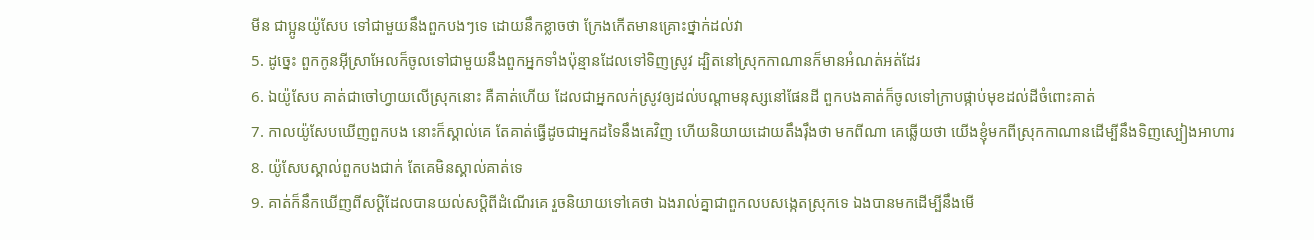មីន ជាប្អូនយ៉ូសែប ទៅជាមួយនឹងពួកបងៗទេ ដោយនឹកខ្លាចថា ក្រែងកើតមានគ្រោះថ្នាក់ដល់វា
5. ដូច្នេះ ពួកកូនអ៊ីស្រាអែលក៏ចូលទៅជាមួយនឹងពួកអ្នកទាំងប៉ុន្មានដែលទៅទិញស្រូវ ដ្បិតនៅស្រុកកាណានក៏មានអំណត់អត់ដែរ
6. ឯយ៉ូសែប គាត់ជាចៅហ្វាយលើស្រុកនោះ គឺគាត់ហើយ ដែលជាអ្នកលក់ស្រូវឲ្យដល់បណ្តាមនុស្សនៅផែនដី ពួកបងគាត់ក៏ចូលទៅក្រាបផ្កាប់មុខដល់ដីចំពោះគាត់
7. កាលយ៉ូសែបឃើញពួកបង នោះក៏ស្គាល់គេ តែគាត់ធ្វើដូចជាអ្នកដទៃនឹងគេវិញ ហើយនិយាយដោយតឹងរ៉ឹងថា មកពីណា គេឆ្លើយថា យើងខ្ញុំមកពីស្រុកកាណានដើម្បីនឹងទិញស្បៀងអាហារ
8. យ៉ូសែបស្គាល់ពួកបងជាក់ តែគេមិនស្គាល់គាត់ទេ
9. គាត់ក៏នឹកឃើញពីសប្តិដែលបានយល់សប្តិពីដំណើរគេ រួចនិយាយទៅគេថា ឯងរាល់គ្នាជាពួកលបសង្កេតស្រុកទេ ឯងបានមកដើម្បីនឹងមើ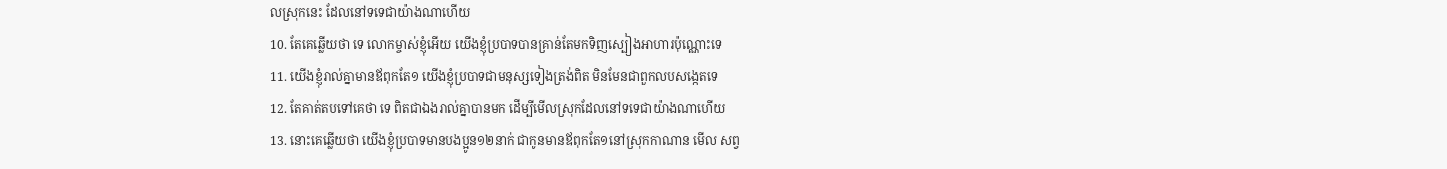លស្រុកនេះ ដែលនៅទទេជាយ៉ាងណាហើយ
10. តែគេឆ្លើយថា ទេ លោកម្ចាស់ខ្ញុំអើយ យើងខ្ញុំប្របាទបានគ្រាន់តែមកទិញស្បៀងអាហារប៉ុណ្ណោះទេ
11. យើងខ្ញុំរាល់គ្នាមានឪពុកតែ១ យើងខ្ញុំប្របាទជាមនុស្សទៀងត្រង់ពិត មិនមែនជាពួកលបសង្កេតទេ
12. តែគាត់តបទៅគេថា ទេ ពិតជាឯងរាល់គ្នាបានមក ដើម្បីមើលស្រុកដែលនៅទទេជាយ៉ាងណាហើយ
13. នោះគេឆ្លើយថា យើងខ្ញុំប្របាទមានបងប្អូន១២នាក់ ជាកូនមានឪពុកតែ១នៅស្រុកកាណាន មើល សព្វ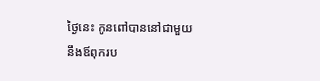ថ្ងៃនេះ កូនពៅបាននៅជាមួយនឹងឪពុករប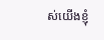ស់យើងខ្ញុំ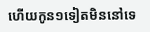ហើយកូន១ទៀតមិននៅទេ